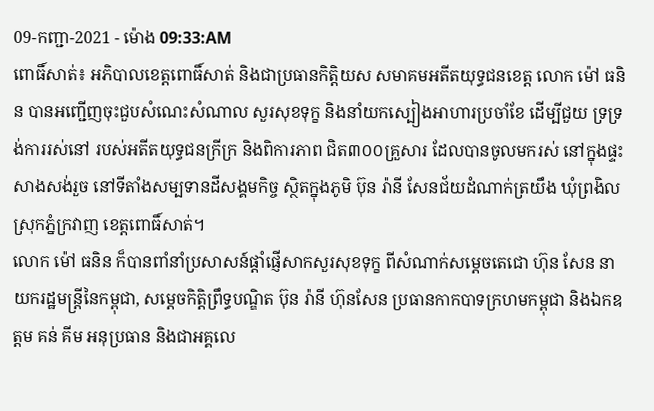09-កញ្ជា-2021 - ម៉ោង 09:33:AM
ពោធិ៍សាត់៖ អភិបាលខេត្តពោធិ៍សាត់ និងជាប្រធានកិត្តិយស សមាគមអតីតយុទ្ធជនខេត្ត លោក ម៉ៅ ធនិន បានអញ្ជើញចុះជួបសំណេះសំណាល សួរសុខទុក្ខ និងនាំយកស្បៀងអាហារប្រចាំខែ ដើម្បីជួយ ទ្រទ្រង់ការរស់នៅ របស់អតីតយុទ្ធជនក្រីក្រ និងពិការភាព ជិត៣០០គ្រួសារ ដែលបានចូលមករស់ នៅក្នុងផ្ទះសាងសង់រួច នៅទីតាំងសម្បទានដីសង្គមកិច្ច ស្ថិតក្នុងភូមិ ប៊ុន រ៉ានី សែនជ័យដំណាក់ត្រយឹង ឃុំព្រងិល ស្រុកភ្នំក្រវាញ ខេត្តពោធិ៍សាត់។
លោក ម៉ៅ ធនិន ក៏បានពាំនាំប្រសាសន៍ផ្តាំផ្ញើសាកសួរសុខទុក្ខ ពីសំណាក់សម្តេចតេជោ ហ៊ុន សែន នាយករដ្ឋមន្ត្រីនៃកម្ពុជា, សម្តេចកិត្តិព្រឹទ្ធបណ្ឌិត ប៊ុន រ៉ានី ហ៊ុនសែន ប្រធានកាកបាទក្រហមកម្ពុជា និងឯកឧត្តម គន់ គីម អនុប្រធាន និងជាអគ្គលេ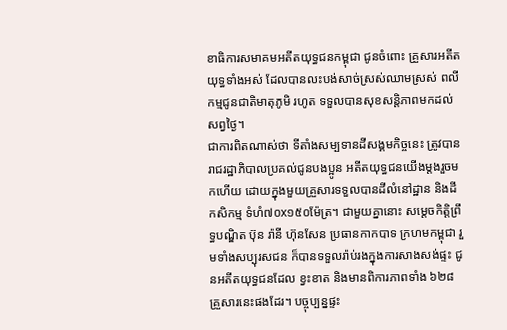ខាធិការសមាគមអតីតយុទ្ធជនកម្ពុជា ជូនចំពោះ គ្រួសារអតីតយុទ្ធទាំងអស់ ដែលបានលះបង់សាច់ស្រស់ឈាមស្រស់ ពលីកម្មជូនជាតិមាតុភូមិ រហូត ទទួលបានសុខសន្តិភាពមកដល់សព្វថ្ងៃ។
ជាការពិតណាស់ថា ទីតាំងសម្បទានដីសង្គមកិច្ចនេះ ត្រូវបានរាជរដ្ឋាភិបាលប្រគល់ជូនបងប្អូន អតីតយុទ្ធជនយើងម្តងរួចមកហើយ ដោយក្នុងមួយគ្រួសារទទួលបានដីលំនៅដ្ឋាន និងដីកសិកម្ម ទំហំ៧០x១៥០ម៉ែត្រ។ ជាមួយគ្នានោះ សម្តេចកិត្តិព្រឹទ្ធបណ្ឌិត ប៊ុន រ៉ានី ហ៊ុនសែន ប្រធានកាកបាទ ក្រហមកម្ពុជា រួមទាំងសប្បុរសជន ក៏បានទទួលរ៉ាប់រងក្នុងការសាងសង់ផ្ទះ ជូនអតីតយុទ្ធជនដែល ខ្វះខាត និងមានពិការភាពទាំង ៦២៨គ្រួសារនេះផងដែរ។ បច្ចុប្បន្នផ្ទះ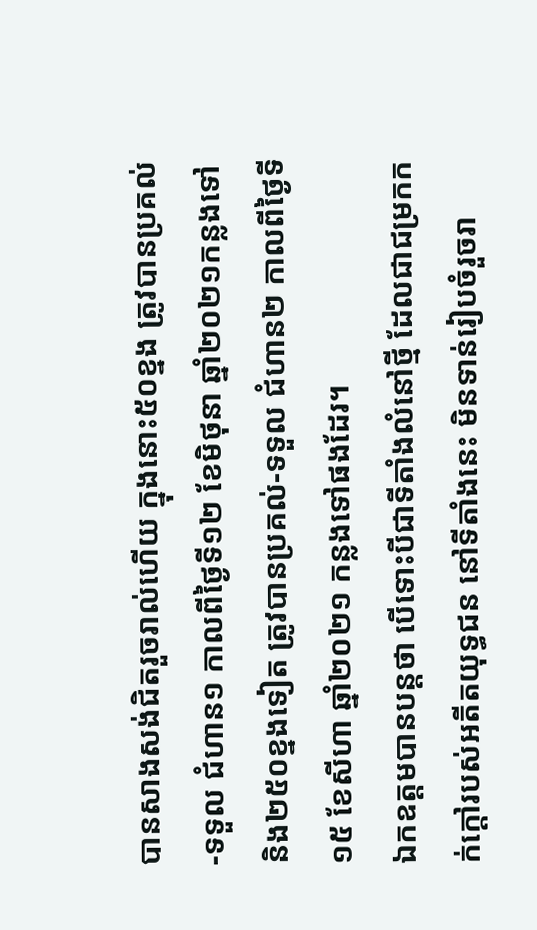បានសាងសង់ជិតរួចរាល់ហើយ ក្នុងនោះ៥០ខ្នង ត្រូវបានប្រគល់-ទទួល ជំហាន១ កាលពីថ្ងៃទី១២ ខែមិថុនា ឆ្នាំ២០២១កន្លងទៅ និង២៥០ខ្នងទៀត ត្រូវបានប្រគល់-ទទួល ជំហាន២ កាលពីថ្ងៃទី១៥ ខែសីហា ឆ្នាំ២០២១ កន្លងទៅផងដែរ។
ឯកឧត្តមបានបន្តថា បើទោះបីជាទីតាំងលំនៅថ្មី ដែលជាជម្រកកក់ក្តៅរបស់អតីតយុទ្ធជន នៅទីតាំងនេះ មិនទាន់រៀបចំរួចរា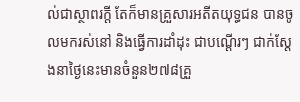ល់ជាស្ថាពរក្តី តែក៏មានគ្រួសារអតីតយុទ្ធជន បានចូលមករស់នៅ និងធ្វើការដាំដុះ ជាបណ្តើរៗ ជាក់ស្តែងនាថ្ងៃនេះមានចំនួន២៧៨គ្រួ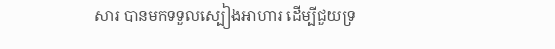សារ បានមកទទួលស្បៀងអាហារ ដើម្បីជួយទ្រ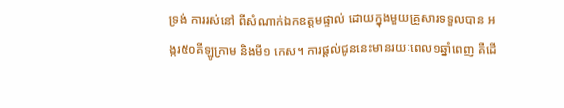ទ្រង់ ការរស់នៅ ពីសំណាក់ឯកឧត្តមផ្ទាល់ ដោយក្នុងមួយគ្រួសារទទួលបាន អង្ករ៥០គីឡូក្រាម និងមី១ កេស។ ការផ្តល់ជូននេះមានរយៈពេល១ឆ្នាំពេញ គឺដើ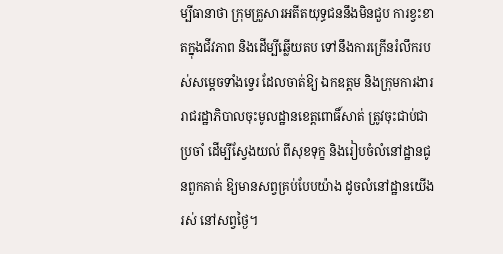ម្បីធានាថា ក្រុមគ្រួសារអតីតយុទ្ធជននឹងមិនជួប ការខ្វះខាតក្នុងជីវភាព និងដើម្បីឆ្លើយតប ទៅនឹងការក្រើនរំលឹករបស់សម្តេចទាំងទ្វេរ ដែលចាត់ឱ្យ ឯកឧត្តម និងក្រុមការងាររាជរដ្ឋាភិបាលចុះមូលដ្ឋានខេត្តពោធិ៍សាត់ ត្រូវចុះជាប់ជាប្រចាំ ដើម្បីស្វែងយល់ ពីសុខទុក្ខ និងរៀបចំលំនៅដ្ឋានជូនពួកគាត់ ឱ្យមានសព្វគ្រប់បែបយ៉ាង ដូចលំនៅដ្ឋានយើងរស់ នៅសព្វថ្ងៃ។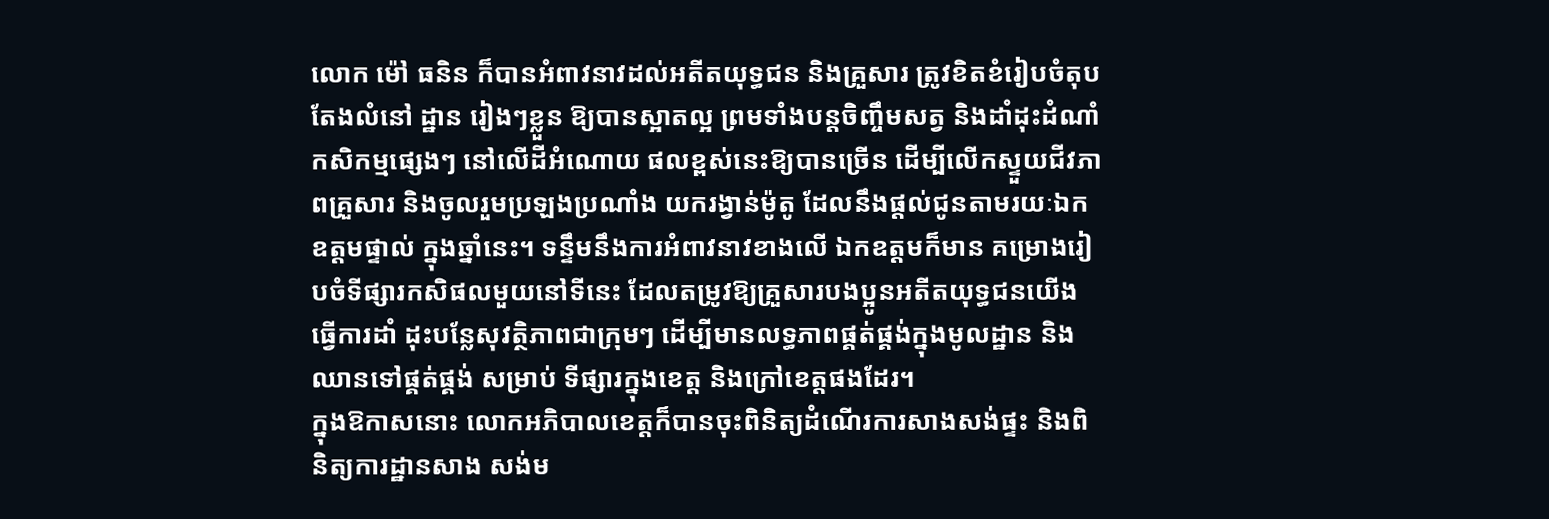លោក ម៉ៅ ធនិន ក៏បានអំពាវនាវដល់អតីតយុទ្ធជន និងគ្រួសារ ត្រូវខិតខំរៀបចំតុបតែងលំនៅ ដ្ឋាន រៀងៗខ្លួន ឱ្យបានស្អាតល្អ ព្រមទាំងបន្តចិញ្ចឹមសត្វ និងដាំដុះដំណាំកសិកម្មផ្សេងៗ នៅលើដីអំណោយ ផលខ្ពស់នេះឱ្យបានច្រើន ដើម្បីលើកស្ទួយជីវភាពគ្រួសារ និងចូលរួមប្រឡងប្រណាំង យករង្វាន់ម៉ូតូ ដែលនឹងផ្តល់ជូនតាមរយៈឯកឧត្តមផ្ទាល់ ក្នុងឆ្នាំនេះ។ ទន្ទឹមនឹងការអំពាវនាវខាងលើ ឯកឧត្តមក៏មាន គម្រោងរៀបចំទីផ្សារកសិផលមួយនៅទីនេះ ដែលតម្រូវឱ្យគ្រួសារបងប្អូនអតីតយុទ្ធជនយើង ធ្វើការដាំ ដុះបន្លែសុវត្ថិភាពជាក្រុមៗ ដើម្បីមានលទ្ធភាពផ្គត់ផ្គង់ក្នុងមូលដ្ឋាន និងឈានទៅផ្គត់ផ្គង់ សម្រាប់ ទីផ្សារក្នុងខេត្ត និងក្រៅខេត្តផងដែរ។
ក្នុងឱកាសនោះ លោកអភិបាលខេត្តក៏បានចុះពិនិត្យដំណើរការសាងសង់ផ្ទះ និងពិនិត្យការដ្ឋានសាង សង់ម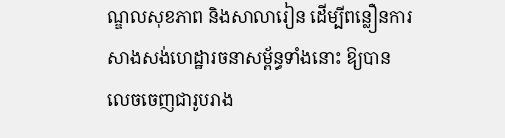ណ្ឌលសុខភាព និងសាលារៀន ដើម្បីពន្លឿនការសាងសង់ហេដ្ឋារចនាសម្ព័ន្ធទាំងនោះ ឱ្យបាន លេចចេញជារូបរាង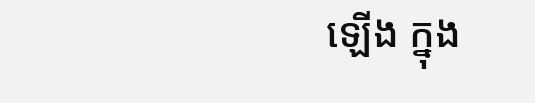ឡើង ក្នុង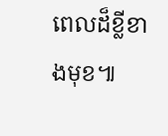ពេលដ៏ខ្លីខាងមុខ៕